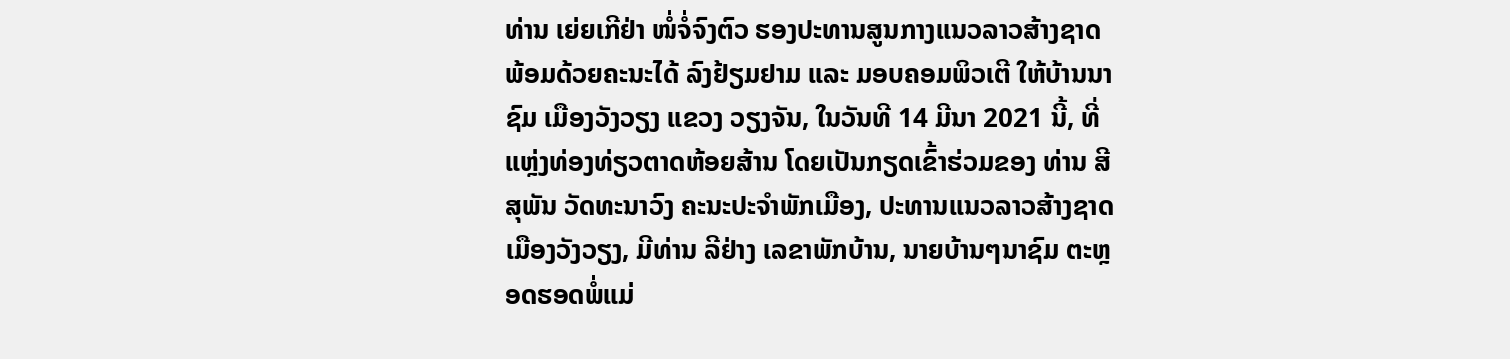ທ່ານ ເຍ່ຍເກີຢ່າ ໜໍ່ຈໍ່ຈົງຕົວ ຮອງປະທານສູນກາງແນວລາວສ້າງຊາດ ພ້ອມດ້ວຍຄະນະໄດ້ ລົງຢ້ຽມຢາມ ແລະ ມອບຄອມພິວເຕີ ໃຫ້ບ້ານນາຊົມ ເມືອງວັງວຽງ ແຂວງ ວຽງຈັນ, ໃນວັນທີ 14 ມີນາ 2021 ນີ້, ທີ່ແຫຼ່ງທ່ອງທ່ຽວຕາດຫ້ອຍສ້ານ ໂດຍເປັນກຽດເຂົ້າຮ່ວມຂອງ ທ່ານ ສີສຸພັນ ວັດທະນາວົງ ຄະນະປະຈໍາພັກເມືອງ, ປະທານແນວລາວສ້າງຊາດ ເມືອງວັງວຽງ, ມີທ່ານ ລີຢ່າງ ເລຂາພັກບ້ານ, ນາຍບ້ານໆນາຊົມ ຕະຫຼອດຮອດພໍ່ແມ່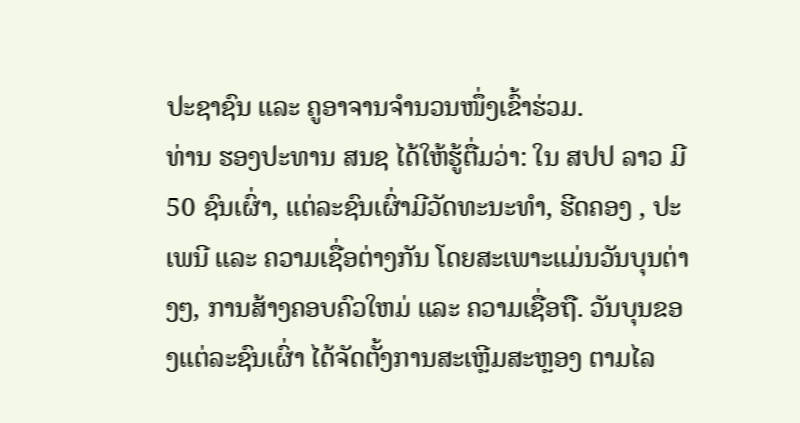ປະຊາຊົນ ແລະ ຄູອາຈານຈໍານວນໜຶ່ງເຂົ້າຮ່ວມ.
ທ່ານ ຮອງປະທານ ສນຊ ໄດ້ໃຫ້ຮູ້ຕື່ມວ່າ: ໃນ ສປປ ລາວ ມີ 50 ຊົນເຜົ່າ, ແຕ່ລະຊົນເຜົ່າມີວັດທະນະທໍາ, ຮີດຄອງ , ປະເພນີ ແລະ ຄວາມເຊື່ອຕ່າງກັນ ໂດຍສະເພາະແມ່ນວັນບຸນຕ່າງໆ, ການສ້າງຄອບຄົວໃຫມ່ ແລະ ຄວາມເຊື່ອຖື. ວັນບຸນຂອງແຕ່ລະຊົນເຜົ່າ ໄດ້ຈັດຕັ້ງການສະເຫຼີມສະຫຼອງ ຕາມໄລ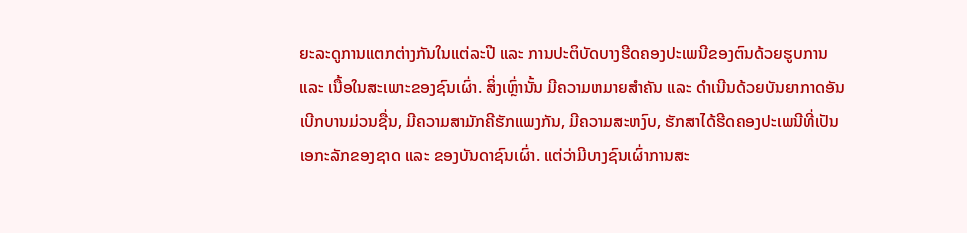ຍະລະດູການແຕກຕ່າງກັນໃນແຕ່ລະປີ ແລະ ການປະຕິບັດບາງຮີດຄອງປະເພນີຂອງຕົນດ້ວຍຮູບການ ແລະ ເນື້ອໃນສະເພາະຂອງຊົນເຜົ່າ. ສິ່ງເຫຼົ່ານັ້ນ ມີຄວາມຫມາຍສໍາຄັນ ແລະ ດໍາເນີນດ້ວຍບັນຍາກາດອັນເບີກບານມ່ວນຊື່ນ, ມີຄວາມສາມັກຄີຮັກແພງກັນ, ມີຄວາມສະຫງົບ, ຮັກສາໄດ້ຮີດຄອງປະເພນີທີ່ເປັນເອກະລັກຂອງຊາດ ແລະ ຂອງບັນດາຊົນເຜົ່າ. ແຕ່ວ່າມີບາງຊົນເຜົ່າການສະ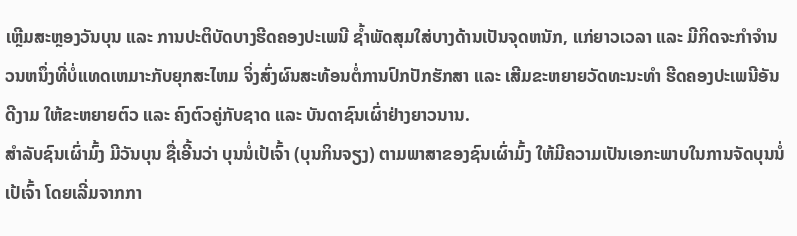ເຫຼີມສະຫຼອງວັນບຸນ ແລະ ການປະຕິບັດບາງຮີດຄອງປະເພນີ ຊ້ຳພັດສຸມໃສ່ບາງດ້ານເປັນຈຸດຫນັກ, ແກ່ຍາວເວລາ ແລະ ມີກິດຈະກໍາຈໍານວນຫນຶ່ງທີ່ບໍ່ແທດເຫມາະກັບຍຸກສະໄຫມ ຈິ່ງສົ່ງຜົນສະທ້ອນຕໍ່ການປົກປັກຮັກສາ ແລະ ເສີມຂະຫຍາຍວັດທະນະທໍາ ຮີດຄອງປະເພນີອັນດີງາມ ໃຫ້ຂະຫຍາຍຕົວ ແລະ ຄົງຕົວຄູ່ກັບຊາດ ແລະ ບັນດາຊົນເຜົ່າຢ່າງຍາວນານ.
ສໍາລັບຊົນເຜົ່າມົ້ງ ມີວັນບຸນ ຊື່ເອີ້ນວ່າ ບຸນນໍ່ເປ້ເຈົ້າ (ບຸນກິນຈຽງ) ຕາມພາສາຂອງຊົນເຜົ່າມົ້ງ ໃຫ້ມີຄວາມເປັນເອກະພາບໃນການຈັດບຸນນໍ່ເປ້ເຈົ້າ ໂດຍເລີ່ມຈາກກາ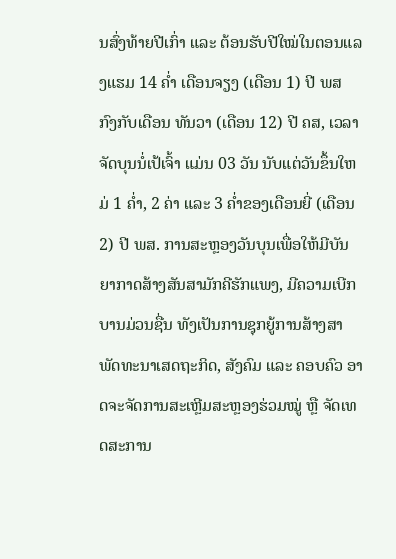ນສົ່ງທ້າຍປີເກົ່າ ແລະ ຕ້ອນຮັບປີໃໝ່ໃນຕອນແລງແຮມ 14 ຄໍ່າ ເດືອນຈຽງ (ເດືອນ 1) ປີ ພສ ກົງກັບເດືອນ ທັນວາ (ເດືອນ 12) ປີ ຄສ, ເວລາຈັດບຸນນໍ່ເປ້ເຈົ້າ ແມ່ນ 03 ວັນ ນັບແຕ່ວັນຂຶ້ນໃຫມ່ 1 ຄໍ່າ, 2 ຄ່າ ແລະ 3 ຄ່ຳຂອງເດືອນຍີ່ (ເດືອນ 2) ປີ ພສ. ການສະຫຼອງວັນບຸນເພື່ອໃຫ້ມີບັນຍາກາດສ້າງສັນສາມັກຄີຮັກແພງ, ມີຄວາມເບີກບານມ່ວນຊື່ນ ທັງເປັນການຊຸກຍູ້ການສ້າງສາພັດທະນາເສດຖະກິດ, ສັງຄົມ ແລະ ຄອບຄົວ ອາດຈະຈັດການສະເຫຼີມສະຫຼອງຮ່ວມໝູ່ ຫຼື ຈັດເທດສະການ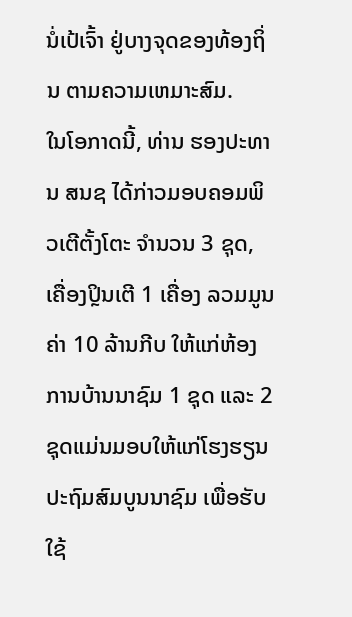ນໍ່ເປ້ເຈົ້າ ຢູ່ບາງຈຸດຂອງທ້ອງຖິ່ນ ຕາມຄວາມເຫມາະສົມ.
ໃນໂອກາດນີ້, ທ່ານ ຮອງປະທານ ສນຊ ໄດ້ກ່າວມອບຄອມພິວເຕີຕັ້ງໂຕະ ຈໍານວນ 3 ຊຸດ, ເຄື່ອງປຼິນເຕີ 1 ເຄື່ອງ ລວມມູນຄ່າ 10 ລ້ານກີບ ໃຫ້ແກ່ຫ້ອງການບ້ານນາຊົມ 1 ຊຸດ ແລະ 2 ຊຸດແມ່ນມອບໃຫ້ແກ່ໂຮງຮຽນປະຖົມສົມບູນນາຊົມ ເພື່ອຮັບໃຊ້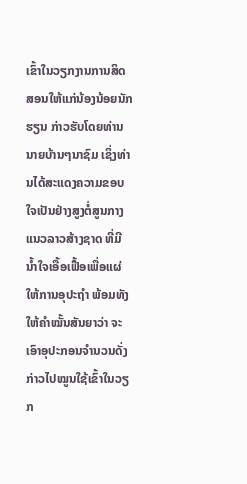ເຂົ້າໃນວຽກງານການສິດສອນໃຫ້ແກ່ນ້ອງນ້ອຍນັກຮຽນ ກ່າວຮັບໂດຍທ່ານ ນາຍບ້ານໆນາຊົມ ເຊິ່ງທ່ານໄດ້ສະແດງຄວາມຂອບໃຈເປັນຢ່າງສູງຕໍ່ສູນກາງແນວລາວສ້າງຊາດ ທີ່ມີນໍ້າໃຈເອື້ອເຟື້ອເພື່ອແຜ່ໃຫ້ການອຸປະຖໍາ ພ້ອມທັງໃຫ້ຄໍາໝັ້ນສັນຍາວ່າ ຈະເອົາອຸປະກອນຈໍານວນດັ່ງກ່າວໄປໝູນໃຊ້ເຂົ້າໃນວຽກ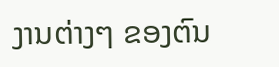ງານຕ່າງໆ ຂອງຕົນ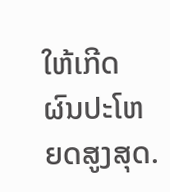ໃຫ້ເກີດຜົນປະໂຫຍດສູງສຸດ.